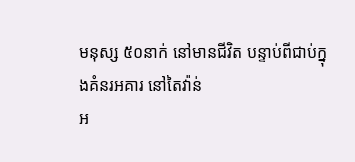មនុស្ស ៥០នាក់ នៅមានជីវិត បន្ទាប់ពីជាប់ក្នុងគំនរអគារ នៅតៃវ៉ាន់
អ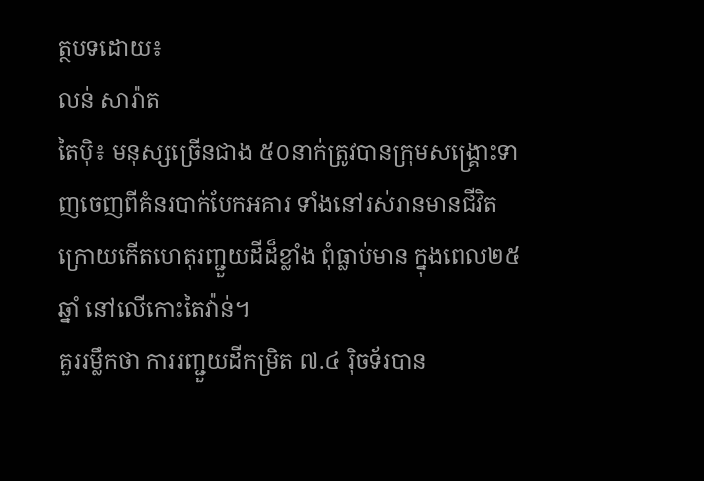ត្ថបទដោយ៖
លន់ សារ៉ាត
តៃប៉ិ៖ មនុស្សច្រើនជាង ៥០នាក់ត្រូវបានក្រុមសង្គ្រោះទាញចេញពីគំនរបាក់បែកអគារ ទាំងនៅរស់រានមានជីវិត ក្រោយកើតហេតុរញ្ជួយដីដ៏ខ្លាំង ពុំធ្លាប់មាន ក្នុងពេល២៥ឆ្នាំ នៅលើកោះតៃវ៉ាន់។
គួររម្លឹកថា ការរញ្ជួយដីកម្រិត ៧.៤ រ៉ិចទ័របាន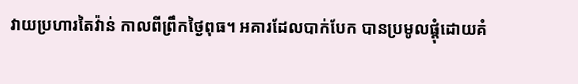វាយប្រហារតៃវ៉ាន់ កាលពីព្រឹកថ្ងៃពុធ។ អគារដែលបាក់បែក បានប្រមូលផ្តុំដោយគំ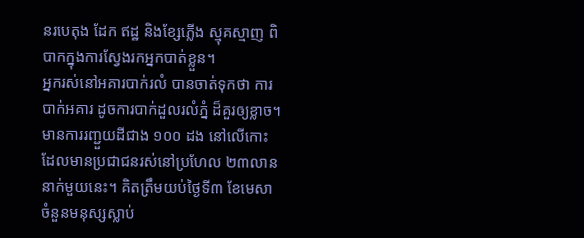នរបេតុង ដែក ឥដ្ឋ និងខ្សែភ្លើង ស្មុគស្មាញ ពិបាកក្នុងការស្វែងរកអ្នកបាត់ខ្លួន។
អ្នករស់នៅអគារបាក់រលំ បានចាត់ទុកថា ការបាក់អគារ ដូចការបាក់ដួលរលំភ្នំ ដ៏គួរឲ្យខ្លាច។
មានការរញ្ជួយដីជាង ១០០ ដង នៅលើកោះដែលមានប្រជាជនរស់នៅប្រហែល ២៣លាននាក់មួយនេះ។ គិតត្រឹមយប់ថ្ងៃទី៣ ខែមេសា ចំនួនមនុស្សស្លាប់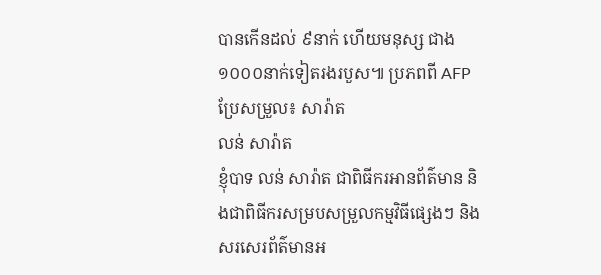បានកើនដល់ ៩នាក់ ហើយមនុស្ស ជាង១០០០នាក់ទៀតរងរបួស៕ ប្រភពពី AFP ប្រែសម្រួល៖ សារ៉ាត
លន់ សារ៉ាត
ខ្ញុំបាទ លន់ សារ៉ាត ជាពិធីករអានព័ត៌មាន និងជាពិធីករសម្របសម្រួលកម្មវិធីផ្សេងៗ និងសរសេរព័ត៌មានអ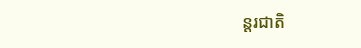ន្តរជាតិ